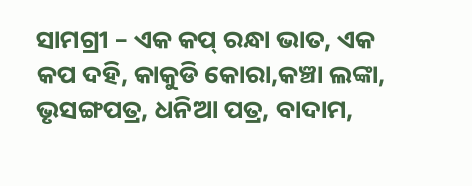ସାମଗ୍ରୀ – ଏକ କପ୍ ରନ୍ଧା ଭାତ, ଏକ କପ ଦହି, କାକୁଡି କୋରା,କଞ୍ଚା ଲଙ୍କା, ଭୃସଙ୍ଗପତ୍ର, ଧନିଆ ପତ୍ର, ବାଦାମ,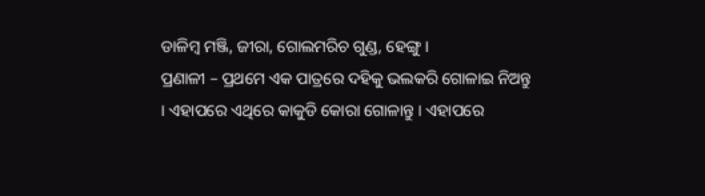ଡାଳିମ୍ବ ମଞ୍ଜି, ଜୀରା, ଗୋଲମରିଚ ଗୁଣ୍ଡ, ହେଙ୍ଗୁ ।
ପ୍ରଣାଳୀ – ପ୍ରଥମେ ଏକ ପାତ୍ରରେ ଦହିକୁ ଭଲକରି ଗୋଳାଇ ନିଅନ୍ତୁ । ଏହାପରେ ଏଥିରେ କାକୁଡି କୋରା ଗୋଳାନ୍ତୁ । ଏହାପରେ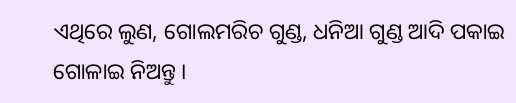ଏଥିରେ ଲୁଣ, ଗୋଲମରିଚ ଗୁଣ୍ଡ, ଧନିଆ ଗୁଣ୍ଡ ଆଦି ପକାଇ ଗୋଳାଇ ନିଅନ୍ତୁ ।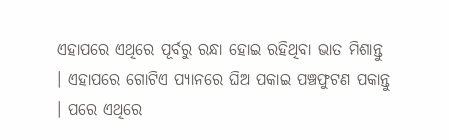ଏହାପରେ ଏଥିରେ ପୂର୍ବରୁ ରନ୍ଧା ହୋଇ ରହିଥିବା ଭାତ ମିଶାନ୍ତୁ । ଏହାପରେ ଗୋଟିଏ ପ୍ୟାନରେ ଘିଅ ପକାଇ ପଞ୍ଚଫୁଟଣ ପକାନ୍ତୁ । ପରେ ଏଥିରେ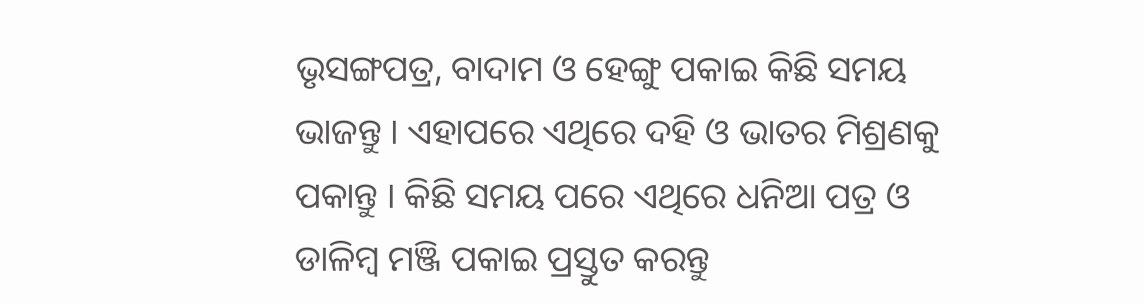ଭୃସଙ୍ଗପତ୍ର, ବାଦାମ ଓ ହେଙ୍ଗୁ ପକାଇ କିଛି ସମୟ ଭାଜନ୍ତୁ । ଏହାପରେ ଏଥିରେ ଦହି ଓ ଭାତର ମିଶ୍ରଣକୁ ପକାନ୍ତୁ । କିଛି ସମୟ ପରେ ଏଥିରେ ଧନିଆ ପତ୍ର ଓ ଡାଳିମ୍ବ ମଞ୍ଜି ପକାଇ ପ୍ରସ୍ତୁତ କରନ୍ତୁ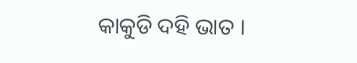କାକୁଡି ଦହି ଭାତ ।